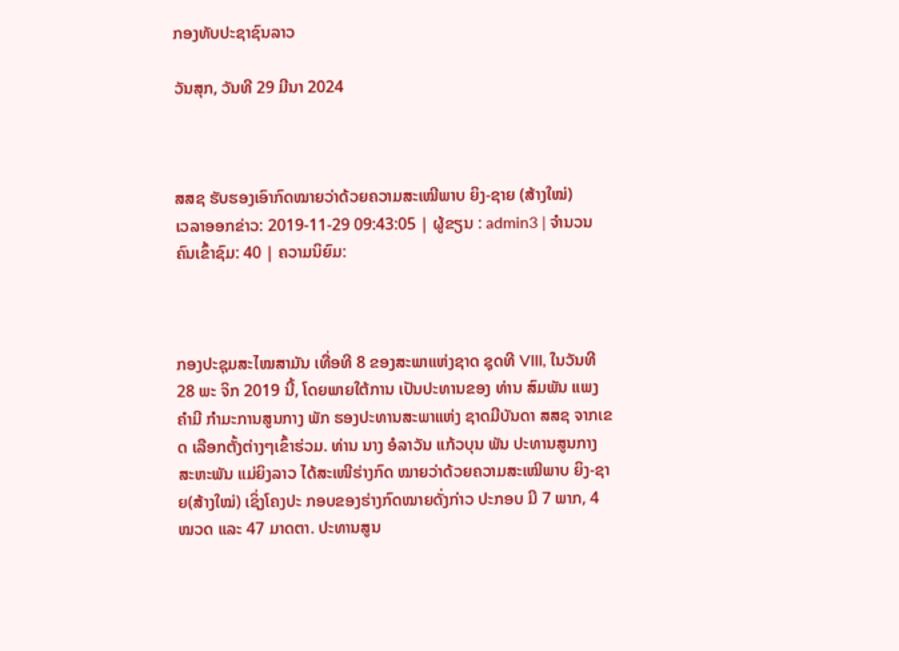ກອງທັບປະຊາຊົນລາວ

ວັນສຸກ, ວັນທີ 29 ມີນາ 2024



ສສຊ ຮັບຮອງເອົາກົດໝາຍວ່າດ້ວຍຄວາມສະເໝີພາບ ຍິງ-ຊາຍ (ສ້າງໃໝ່)
ເວລາອອກຂ່າວ: 2019-11-29 09:43:05 | ຜູ້ຂຽນ : admin3 | ຈຳນວນຄົນເຂົ້າຊົມ: 40 | ຄວາມນິຍົມ:



ກອງປະຊຸມສະໄໝສາມັນ ເທື່ອທີ 8 ຂອງສະພາແຫ່ງຊາດ ຊຸດທີ VIII, ໃນວັນທີ 28 ພະ ຈິກ 2019 ນີ້, ໂດຍພາຍໃຕ້ການ ເປັນປະທານຂອງ ທ່ານ ສົມພັນ ແພງຄຳມີ ກໍາມະການສູນກາງ ພັກ ຮອງປະທານສະພາແຫ່ງ ຊາດມີບັນດາ ສສຊ ຈາກເຂດ ເລືອກຕັ້ງຕ່າງໆເຂົ້າຮ່ວມ. ທ່ານ ນາງ ອໍລາວັນ ແກ້ວບຸນ ພັນ ປະທານສູນກາງສະຫະພັນ ແມ່ຍິງລາວ ໄດ້ສະເໜີຮ່າງກົດ ໝາຍວ່າດ້ວຍຄວາມສະເໝີພາບ ຍິງ-ຊາຍ(ສ້າງໃໝ່) ເຊິ່ງໂຄງປະ ກອບຂອງຮ່າງກົດໝາຍດັ່ງກ່າວ ປະກອບ ມີ 7 ພາກ, 4 ໝວດ ແລະ 47 ມາດຕາ. ປະທານສູນ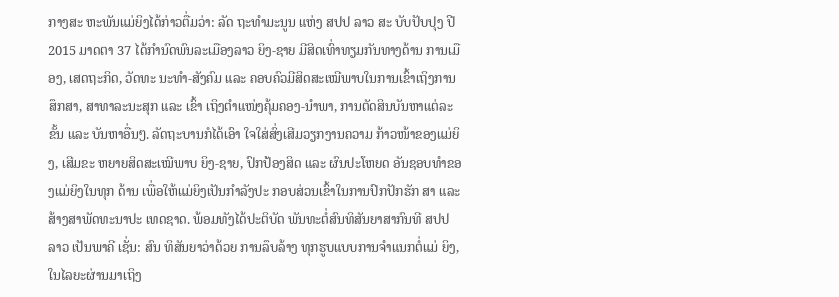ກາງສະ ຫະພັນແມ່ຍິງໄດ້ກ່າວຕື່ມວ່າ: ລັດ ຖະທໍາມະນູນ ແຫ່ງ ສປປ ລາວ ສະ ບັບປັບປຸງ ປີ 2015 ມາດຕາ 37 ໄດ້ກໍານົດພົນລະເມືອງລາວ ຍິງ-ຊາຍ ມີສິດເທົ່າທຽມກັນທາງດ້ານ ການເມືອງ, ເສດຖະກິດ, ວັດທະ ນະທໍາ-ສັງຄົມ ແລະ ຄອບຄົວມີສິດສະເໝີພາບໃນການເຂົ້າເຖິງການ ສຶກສາ, ສາທາລະນະສຸກ ແລະ ເຂົ້າ ເຖິງຕຳແໜ່ງຄຸ້ມຄອງ-ນຳພາ, ການຕັດສິນບັນຫາແຕ່ລະຂັ້ນ ແລະ ບັນຫາອື່ນໆ. ລັດຖະບານກໍໄດ້ເອົາ ໃຈໃສ່ສົ່ງເສີມວຽກງານຄວາມ ກ້າວໜ້າຂອງແມ່ຍິງ, ເສີມຂະ ຫຍາຍສິດສະເໝີພາບ ຍິງ-ຊາຍ, ປົກປ້ອງສິດ ແລະ ຜົນປະໂຫຍດ ອັນຊອບທໍາຂອງແມ່ຍິງໃນທຸກ ດ້ານ ເພື່ອໃຫ້ແມ່ຍິງເປັນກໍາລັງປະ ກອບສ່ວນເຂົ້າໃນການປົກປັກຮັກ ສາ ແລະ ສ້າງສາພັດທະນາປະ ເທດຊາດ. ພ້ອມທັງໄດ້ປະຕິບັດ ພັນທະຕໍ່ສົນທິສັນຍາສາກົນທີ ສປປ ລາວ ເປັນພາຄີ ເຊັ່ນ: ສົນ ທິສັນຍາວ່າດ້ວຍ ການລຶບລ້າງ ທຸກຮູບແບບການຈໍາແນກຕໍ່ແມ່ ຍິງ,ໃນໄລຍະຜ່ານມາເຖິງ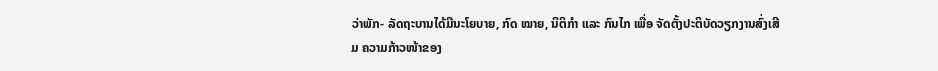ວ່າພັກ- ລັດຖະບານໄດ້ມີນະໂຍບາຍ, ກົດ ໝາຍ, ນິຕິກໍາ ແລະ ກົນໄກ ເພື່ອ ຈັດຕັ້ງປະຕິບັດວຽກງານສົ່ງເສີມ ຄວາມກ້າວໜ້າຂອງ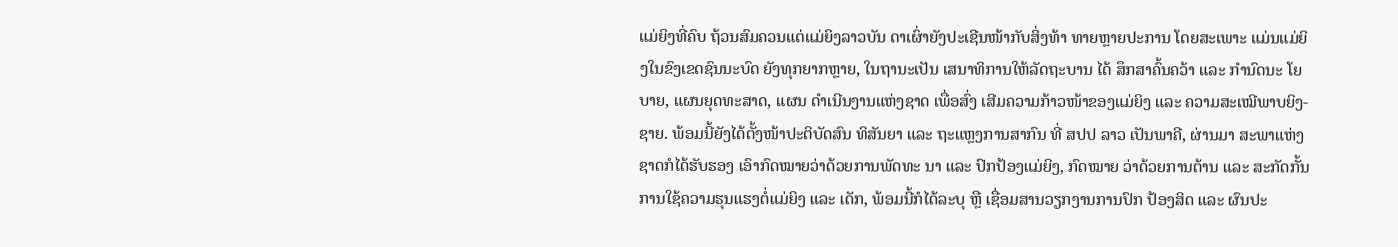ແມ່ຍິງທີ່ຄົບ ຖ້ວນສົມຄວນແຕ່ແມ່ຍິງລາວບັນ ດາເຜົ່າຍັງປະເຊີນໜ້າກັບສິ່ງທ້າ ທາຍຫຼາຍປະການ ໂດຍສະເພາະ ແມ່ນແມ່ຍິງໃນຂົງເຂດຊົນນະບົດ ຍັງທຸກຍາກຫຼາຍ, ໃນຖານະເປັນ ເສນາທິການໃຫ້ລັດຖະບານ ໄດ້ ສຶກສາຄົ້ນຄວ້າ ແລະ ກໍານົດນະ ໂຍບາຍ, ແຜນຍຸດທະສາດ, ແຜນ ດໍາເນີນງານແຫ່ງຊາດ ເພື່ອສົ່ງ ເສີມຄວາມກ້າວໜ້າຂອງແມ່ຍິງ ແລະ ຄວາມສະເໝີພາບຍິງ-ຊາຍ. ພ້ອມນີ້ຍັງໄດ້ຕັ້ງໜ້າປະຕິບັດສົນ ທິສັນຍາ ແລະ ຖະແຫຼງການສາກົນ ທີ່ ສປປ ລາວ ເປັນພາຄີ, ຜ່ານມາ ສະພາແຫ່ງຊາດກໍໄດ້ຮັບຮອງ ເອົາກົດໝາຍວ່າດ້ວຍການພັດທະ ນາ ແລະ ປົກປ້ອງແມ່ຍິງ, ກົດໝາຍ ວ່າດ້ວຍການຕ້ານ ແລະ ສະກັດກັ້ນ ການໃຊ້ຄວາມຮຸນແຮງຕໍ່ແມ່ຍິງ ແລະ ເດັກ, ພ້ອມນີ້ກໍໄດ້ລະບຸ ຫຼື ເຊື່ອມສານວຽກງານການປົກ ປ້ອງສິດ ແລະ ຜົນປະ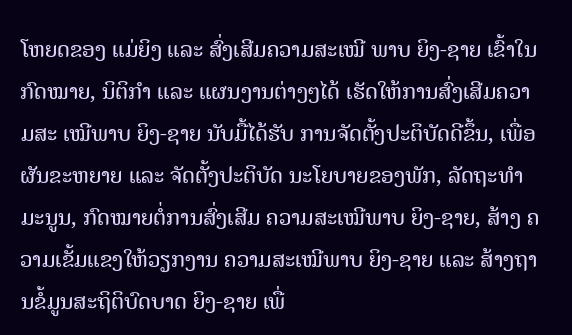ໂຫຍດຂອງ ແມ່ຍິງ ແລະ ສົ່ງເສີມຄວາມສະເໝີ ພາບ ຍິງ-ຊາຍ ເຂົ້າໃນກົດໝາຍ, ນິຕິກໍາ ແລະ ແຜນງານຕ່າງໆໄດ້ ເຮັດໃຫ້ການສົ່ງເສີມຄວາມສະ ເໝີພາບ ຍິງ-ຊາຍ ນັບມື້ໄດ້ຮັບ ການຈັດຕັ້ງປະຕິບັດດີຂຶ້ນ, ເພື່ອ ຜັນຂະຫຍາຍ ແລະ ຈັດຕັ້ງປະຕິບັດ ນະໂຍບາຍຂອງພັກ, ລັດຖະທໍາ ມະນູນ, ກົດໝາຍຕໍ່ການສົ່ງເສີມ ຄວາມສະເໝີພາບ ຍິງ-ຊາຍ, ສ້າງ ຄວາມເຂັ້ມແຂງໃຫ້ວຽກງານ ຄວາມສະເໝີພາບ ຍິງ-ຊາຍ ແລະ ສ້າງຖານຂໍ້ມູນສະຖິຕິບົດບາດ ຍິງ-ຊາຍ ເພື່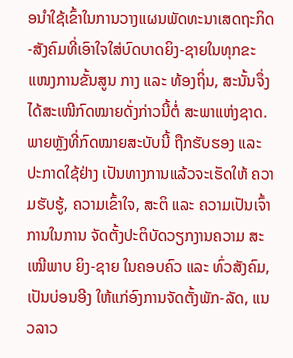ອນໍາໃຊ້ເຂົ້າໃນການວາງແຜນພັດທະນາເສດຖະກິດ-ສັງຄົມທີ່ເອົາໃຈໃສ່ບົດບາດຍິງ-ຊາຍໃນທຸກຂະແໜງການຂັ້ນສູນ ກາງ ແລະ ທ້ອງຖິ່ນ, ສະນັ້ນຈຶ່ງ ໄດ້ສະເໜີກົດໝາຍດັ່ງກ່າວນີ້ຕໍ່ ສະພາແຫ່ງຊາດ. ພາຍຫຼັງທີ່ກົດໝາຍສະບັບນີ້ ຖືກຮັບຮອງ ແລະ ປະກາດໃຊ້ຢ່າງ ເປັນທາງການແລ້ວຈະເຮັດໃຫ້ ຄວາມຮັບຮູ້, ຄວາມເຂົ້າໃຈ, ສະຕິ ແລະ ຄວາມເປັນເຈົ້າການໃນການ ຈັດຕັ້ງປະຕິບັດວຽກງານຄວາມ ສະເໝີພາບ ຍິງ-ຊາຍ ໃນຄອບຄົວ ແລະ ທົ່ວສັງຄົມ, ເປັນບ່ອນອີງ ໃຫ້ແກ່ອົງການຈັດຕັ້ງພັກ-ລັດ, ແນວລາວ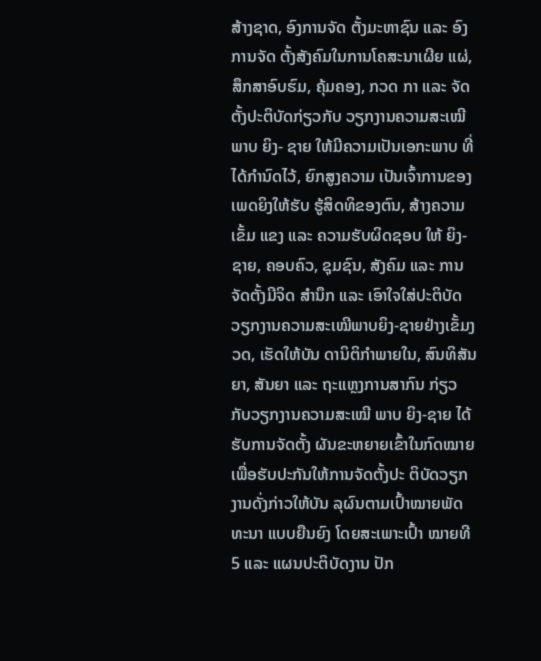ສ້າງຊາດ, ອົງການຈັດ ຕັ້ງມະຫາຊົນ ແລະ ອົງການຈັດ ຕັ້ງສັງຄົມໃນການໂຄສະນາເຜີຍ ແຜ່, ສຶກສາອົບຮົມ, ຄຸ້ມຄອງ, ກວດ ກາ ແລະ ຈັດຕັ້ງປະຕິບັດກ່ຽວກັບ ວຽກງານຄວາມສະເໝີພາບ ຍິງ- ຊາຍ ໃຫ້ມີຄວາມເປັນເອກະພາບ ທີ່ໄດ້ກໍານົດໄວ້, ຍົກສູງຄວາມ ເປັນເຈົ້າການຂອງເພດຍິງໃຫ້ຮັບ ຮູ້ສິດທິຂອງຕົນ, ສ້າງຄວາມເຂັ້ມ ແຂງ ແລະ ຄວາມຮັບຜິດຊອບ ໃຫ້ ຍິງ-ຊາຍ, ຄອບຄົວ, ຊຸມຊົນ, ສັງຄົມ ແລະ ການຈັດຕັ້ງມີຈິດ ສໍານຶກ ແລະ ເອົາໃຈໃສ່ປະຕິບັດ ວຽກງານຄວາມສະເໝີພາບຍິງ-ຊາຍຢ່າງເຂັ້ມງວດ, ເຮັດໃຫ້ບັນ ດານິຕິກໍາພາຍໃນ, ສົນທິສັນຍາ, ສັນຍາ ແລະ ຖະແຫຼງການສາກົນ ກ່ຽວກັບວຽກງານຄວາມສະເໝີ ພາບ ຍິງ-ຊາຍ ໄດ້ຮັບການຈັດຕັ້ງ ຜັນຂະຫຍາຍເຂົ້າໃນກົດໝາຍ ເພື່ອຮັບປະກັນໃຫ້ການຈັດຕັ້ງປະ ຕິບັດວຽກງານດັ່ງກ່າວໃຫ້ບັນ ລຸຜົນຕາມເປົ້າໝາຍພັດທະນາ ແບບຍືນຍົງ ໂດຍສະເພາະເປົ້າ ໝາຍທີ 5 ແລະ ແຜນປະຕິບັດງານ ປັກ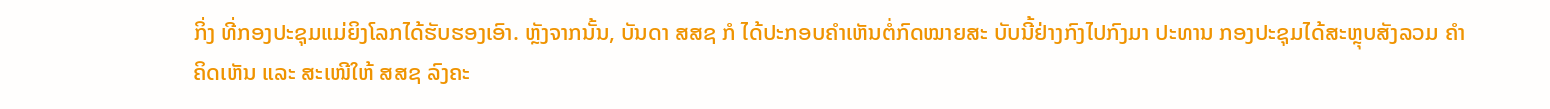ກິ່ງ ທີ່ກອງປະຊຸມແມ່ຍິງໂລກໄດ້ຮັບຮອງເອົາ. ຫຼັງຈາກນັ້ນ, ບັນດາ ສສຊ ກໍ ໄດ້ປະກອບຄຳເຫັນຕໍ່ກົດໝາຍສະ ບັບນີ້ຢ່າງກົງໄປກົງມາ ປະທານ ກອງປະຊຸມໄດ້ສະຫຼຸບສັງລວມ ຄໍາຄິດເຫັນ ແລະ ສະເໜີໃຫ້ ສສຊ ລົງຄະ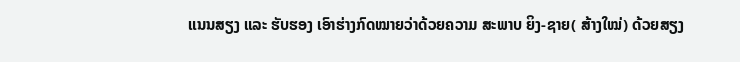ແນນສຽງ ແລະ ຮັບຮອງ ເອົາຮ່າງກົດໝາຍວ່າດ້ວຍຄວາມ ສະພາບ ຍິງ-ຊາຍ( ສ້າງໃໝ່) ດ້ວຍສຽງ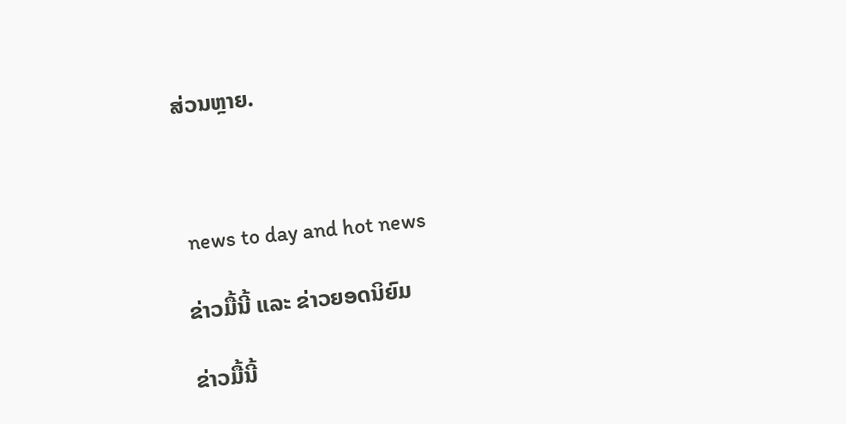ສ່ວນຫຼາຍ.



 news to day and hot news

ຂ່າວມື້ນີ້ ແລະ ຂ່າວຍອດນິຍົມ

ຂ່າວມື້ນີ້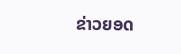ຂ່າວຍອດ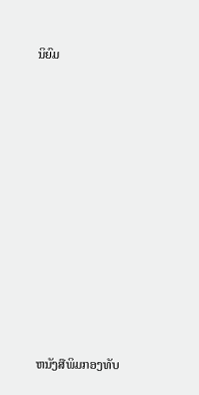ນິຍົມ













ຫນັງສືພິມກອງທັບ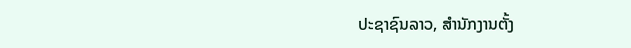ປະຊາຊົນລາວ, ສຳນັກງານຕັ້ງ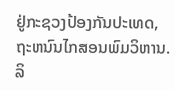ຢູ່ກະຊວງປ້ອງກັນປະເທດ, ຖະຫນົນໄກສອນພົມວິຫານ.
ລິ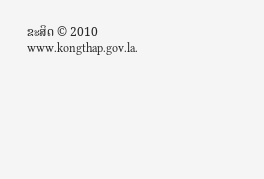ຂະສິດ © 2010 www.kongthap.gov.la.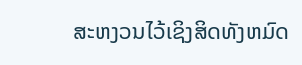ສະຫງວນໄວ້ເຊິງສິດທັງຫມົດ